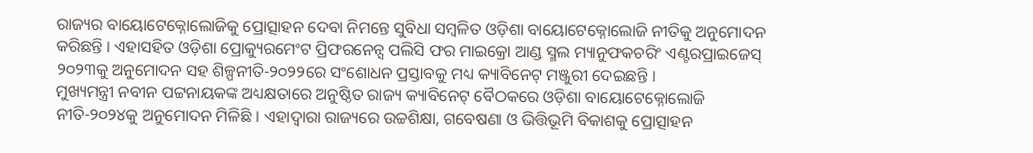ରାଜ୍ୟର ବାୟୋଟେକ୍ନୋଲୋଜିକୁ ପ୍ରୋତ୍ସାହନ ଦେବା ନିମନ୍ତେ ସୁବିଧା ସମ୍ବଳିତ ଓଡ଼ିଶା ବାୟୋଟେକ୍ନୋଲୋଜି ନୀତିକୁ ଅନୁମୋଦନ କରିଛନ୍ତି । ଏହାସହିତ ଓଡ଼ିଶା ପ୍ରୋକ୍ୟୁରମେଂଟ ପ୍ରିଫରନେନ୍ସ ପଲିସି ଫର ମାଇକ୍ରୋ ଆଣ୍ଡ ସ୍ମଲ ମ୍ୟାନୁଫକଚରିଂ ଏଣ୍ଟରପ୍ରାଇଜେସ୍ ୨୦୨୩କୁ ଅନୁମୋଦନ ସହ ଶିଳ୍ପନୀତି-୨୦୨୨ରେ ସଂଶୋଧନ ପ୍ରସ୍ତାବକୁ ମଧ୍ୟ କ୍ୟାବିନେଟ୍ ମଞ୍ଜୁରୀ ଦେଇଛନ୍ତି ।
ମୁଖ୍ୟମନ୍ତ୍ରୀ ନବୀନ ପଟ୍ଟନାୟକଙ୍କ ଅଧ୍ୟକ୍ଷତାରେ ଅନୁଷ୍ଠିତ ରାଜ୍ୟ କ୍ୟାବିନେଟ୍ ବୈଠକରେ ଓଡ଼ିଶା ବାୟୋଟେକ୍ନୋଲୋଜି ନୀତି-୨୦୨୪କୁ ଅନୁମୋଦନ ମିଳିଛି । ଏହାଦ୍ୱାରା ରାଜ୍ୟରେ ଉଚ୍ଚଶିକ୍ଷା, ଗବେଷଣା ଓ ଭିତ୍ତିଭୂମି ବିକାଶକୁ ପ୍ରୋତ୍ସାହନ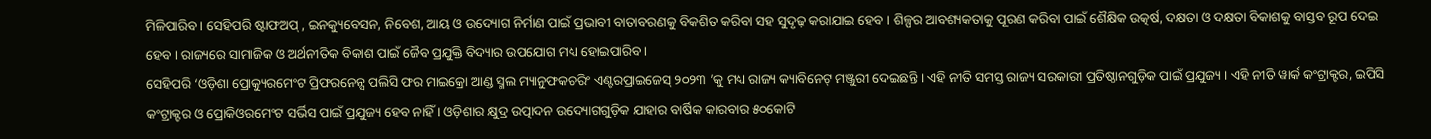ମିଳିପାରିବ । ସେହିପରି ଷ୍ଟାଫଅପ୍ , ଇନକ୍ୟୁବେସନ, ନିବେଶ, ଆୟ ଓ ଉଦ୍ୟୋଗ ନିର୍ମାଣ ପାଇଁ ପ୍ରଭାବୀ ବାତାବରଣକୁ ବିକଶିତ କରିବା ସହ ସୁଦୃଢ଼ କରାଯାଇ ହେବ । ଶିଳ୍ପର ଆବଶ୍ୟକତାକୁ ପୂରଣ କରିବା ପାଇଁ ଶୈକ୍ଷିକ ଉତ୍କର୍ଷ, ଦକ୍ଷତା ଓ ଦକ୍ଷତା ବିକାଶକୁ ବାସ୍ତବ ରୂପ ଦେଇ ହେବ । ରାଜ୍ୟରେ ସାମାଜିକ ଓ ଅର୍ଥନୀତିକ ବିକାଶ ପାଇଁ ଜୈବ ପ୍ରଯୁକ୍ତି ବିଦ୍ୟାର ଉପଯୋଗ ମଧ୍ୟ ହୋଇପାରିବ ।
ସେହିପରି ‘ଓଡ଼ିଶା ପ୍ରୋକ୍ୟୁରମେଂଟ ପ୍ରିଫରନେନ୍ସ ପଲିସି ଫର ମାଇକ୍ରୋ ଆଣ୍ଡ ସ୍ମଲ ମ୍ୟାନୁଫକଚରିଂ ଏଣ୍ଟରପ୍ରାଇଜେସ୍ ୨୦୨୩ ’କୁ ମଧ୍ୟ ରାଜ୍ୟ କ୍ୟାବିନେଟ୍ ମଞ୍ଜୁରୀ ଦେଇଛନ୍ତି । ଏହି ନୀତି ସମସ୍ତ ରାଜ୍ୟ ସରକାରୀ ପ୍ରତିଷ୍ଠାନଗୁଡ଼ିକ ପାଇଁ ପ୍ରଯୁଜ୍ୟ । ଏହି ନୀତି ୱାର୍କ କଂଟ୍ରାକ୍ଟର, ଇପିସି କଂଟ୍ରାକ୍ଟର ଓ ପ୍ରୋକିଓରମେଂଟ ସର୍ଭିସ ପାଇଁ ପ୍ରଯୁଜ୍ୟ ହେବ ନାହିଁ । ଓଡ଼ିଶାର କ୍ଷୁଦ୍ର ଉତ୍ପାଦନ ଉଦ୍ୟୋଗଗୁଡ଼ିକ ଯାହାର ବାର୍ଷିକ କାରବାର ୫୦କୋଟି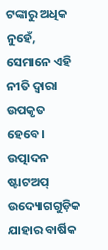ଟଙ୍କାରୁ ଅଧିକ ନୁହେଁ, ସେମାନେ ଏହି ନୀତି ଦ୍ୱାରା ଉପକୃତ ହେବେ।
ଉତ୍ପାଦନ ଷ୍ଟାଟଅପ୍ ଉଦ୍ୟୋଗଗୁଡ଼ିକ ଯାହାର ବାର୍ଷିକ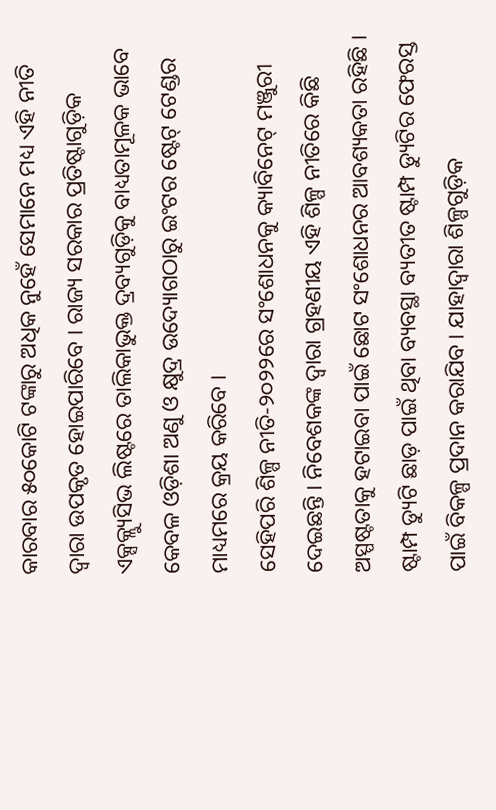କାରବାର ୫୦କୋଟି ଟଙ୍କାରୁ ଅଧିକ ନୁହେଁ ସେମାନେ ମଧ୍ୟ ଏହି ନୀତି ଦ୍ୱାରା ଉପକୃତ ହୋଇପାରିବେ । ରାଜ୍ୟ ସରକାର ପ୍ରତିଷ୍ଟାଗୁଡ଼ିକ ଏକ୍ସକ୍ଲ୍ୟୁସିଭ ଲିଷ୍ଟରେ ତାଲିକାଭୁକ୍ତ ଦ୍ରବ୍ୟଗୁଡ଼ିକୁ ବାଧ୍ୟତାମୂଳକ ଭାବେ କେବଳ ଓଡ଼ିଶା ଅଣୁ ଓ କ୍ଷୁଦ୍ର ଉଦ୍ୟୋଗଠାରୁ ଇଂଟର ଷ୍ଟେଟ୍ ଟେଣ୍ଡର ମାଧ୍ୟମରେ କ୍ରୟ କରିବେ ।
ସେହିପରି ଶିଳ୍ପ ନୀତି-୨୦୨୨ରେ ସଂଶୋଧନକୁ କ୍ୟାବିନେଟ୍ ମଞ୍ଜୁରୀ ଦେଇଛନ୍ତି । ନିବେଶକଙ୍କ ଦ୍ୱାରା ଗ୍ରହଣୀୟ ଏହି ଶିଳ୍ପ ନୀତିରେ କିଛି ଅସ୍ପଷ୍ଟତାକୁ ହଟାଇବା ପାଇଁ ଛୋଟ ସଂଶୋଧନର ଆବଶ୍ୟକତା ରହିଛି । ଷ୍ଟାମ୍ପ ଡ୍ୟୁଟି ଛାଡ଼ ପାଇଁ ଥିବା ବ୍ୟବସ୍ଥା ବ୍ୟତୀତ ଷ୍ଟାମ୍ପ ଡ୍ୟୁଟିର ଫେରସ୍ତ ପାଇଁ ବିକଳ୍ପ ପ୍ରଦାନ କରାଯିବ । ଯାହାଦ୍ୱାରା ଶିଳ୍ପଗୁଡ଼ିକ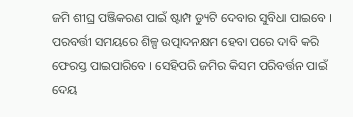ଜମି ଶୀଘ୍ର ପଞ୍ଜିକରଣ ପାଇଁ ଷ୍ଟାମ୍ପ ଡ୍ୟୁଟି ଦେବାର ସୁବିଧା ପାଇବେ । ପରବର୍ତ୍ତୀ ସମୟରେ ଶିଳ୍ପ ଉତ୍ପାଦନକ୍ଷମ ହେବା ପରେ ଦାବି କରି ଫେରସ୍ତ ପାଇପାରିବେ । ସେହିପରି ଜମିର କିସମ ପରିବର୍ତ୍ତନ ପାଇଁ ଦେୟ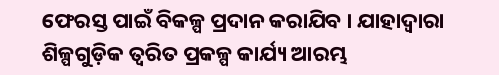ଫେରସ୍ତ ପାଇଁ ବିକଳ୍ପ ପ୍ରଦାନ କରାଯିବ । ଯାହାଦ୍ୱାରା ଶିଳ୍ପଗୁଡ଼ିକ ତ୍ୱରିତ ପ୍ରକଳ୍ପ କାର୍ଯ୍ୟ ଆରମ୍ଭ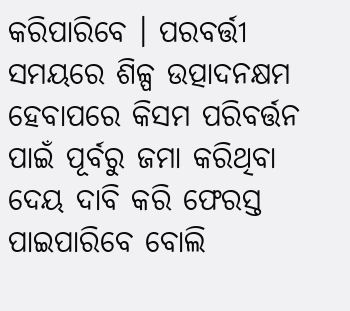କରିପାରିବେ । ପରବର୍ତ୍ତୀ ସମୟରେ ଶିଳ୍ପ ଉତ୍ପାଦନକ୍ଷମ ହେବାପରେ କିସମ ପରିବର୍ତ୍ତନ ପାଇଁ ପୂର୍ବରୁ ଜମା କରିଥିବା ଦେୟ ଦାବି କରି ଫେରସ୍ତ ପାଇପାରିବେ ବୋଲି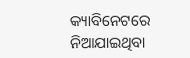କ୍ୟାବିନେଟରେ ନିଆଯାଇଥିବା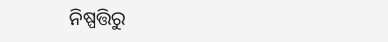ନିଷ୍ପତ୍ତିରୁ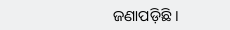ଜଣାପଡ଼ିଛି ।